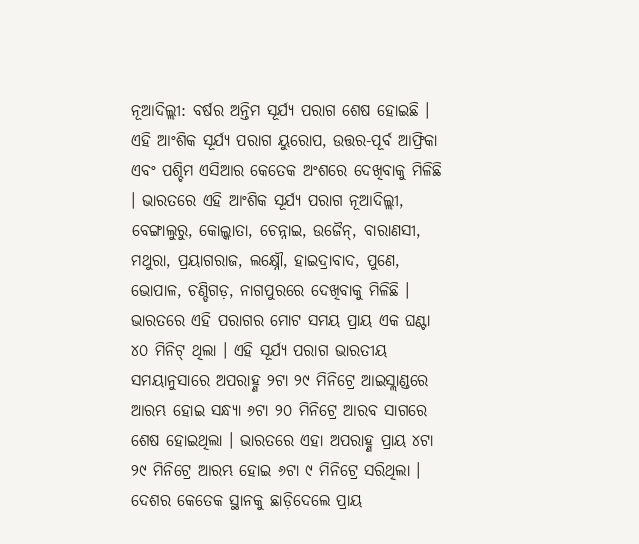ନୂଆଦିଲ୍ଲୀ: ବର୍ଷର ଅନ୍ତିମ ସୂର୍ଯ୍ୟ ପରାଗ ଶେଷ ହୋଇଛି । ଏହି ଆଂଶିକ ସୂର୍ଯ୍ୟ ପରାଗ ୟୁରୋପ, ଉତ୍ତର-ପୂର୍ବ ଆଫ୍ରିକା ଏବଂ ପଶ୍ଚିମ ଏସିଆର କେତେକ ଅଂଶରେ ଦେଖିବାକୁ ମିଳିଛି । ଭାରତରେ ଏହି ଆଂଶିକ ସୂର୍ଯ୍ୟ ପରାଗ ନୂଆଦିଲ୍ଲୀ, ବେଙ୍ଗାଲୁରୁ, କୋଲ୍କାତା, ଚେନ୍ନାଇ, ଉଜୈନ୍, ବାରାଣସୀ, ମଥୁରା, ପ୍ରୟାଗରାଜ, ଲକ୍ଷ୍ନୌ, ହାଇଦ୍ରାବାଦ, ପୁଣେ, ଭୋପାଳ, ଚଣ୍ଡିଗଡ଼, ନାଗପୁରରେ ଦେଖିବାକୁ ମିଳିଛି । ଭାରତରେ ଏହି ପରାଗର ମୋଟ ସମୟ ପ୍ରାୟ ଏକ ଘଣ୍ଟା ୪୦ ମିନିଟ୍ ଥିଲା । ଏହି ସୂର୍ଯ୍ୟ ପରାଗ ଭାରତୀୟ ସମୟାନୁସାରେ ଅପରାହ୍ଣ ୨ଟା ୨୯ ମିନିଟ୍ରେ ଆଇସ୍ଲାଣ୍ଡରେ ଆରମ୍ଭ ହୋଇ ସନ୍ଧ୍ୟା ୬ଟା ୨୦ ମିନିଟ୍ରେ ଆରବ ସାଗରେ ଶେଷ ହୋଇଥିଲା । ଭାରତରେ ଏହା ଅପରାହ୍ଣ ପ୍ରାୟ ୪ଟା ୨୯ ମିନିଟ୍ରେ ଆରମ୍ଭ ହୋଇ ୬ଟା ୯ ମିନିଟ୍ରେ ସରିଥିଲା । ଦେଶର କେତେକ ସ୍ଥାନକୁ ଛାଡ଼ିଦେଲେ ପ୍ରାୟ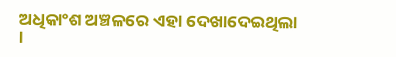ଅଧିକାଂଶ ଅଞ୍ଚଳରେ ଏହା ଦେଖାଦେଇଥିଲା ।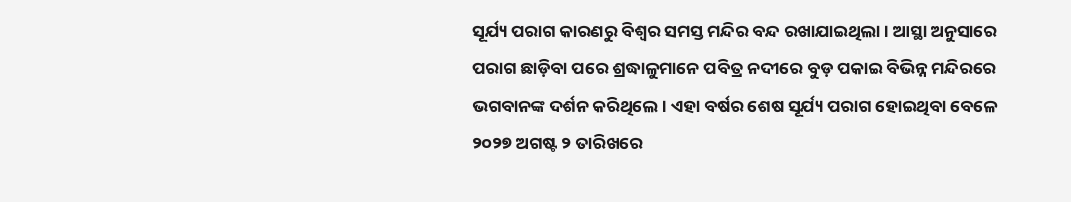ସୂର୍ଯ୍ୟ ପରାଗ କାରଣରୁ ବିଶ୍ୱର ସମସ୍ତ ମନ୍ଦିର ବନ୍ଦ ରଖାଯାଇଥିଲା । ଆସ୍ଥା ଅନୁସାରେ ପରାଗ ଛାଡ଼ିବା ପରେ ଶ୍ରଦ୍ଧାଳୁମାନେ ପବିତ୍ର ନଦୀରେ ବୁଡ଼ ପକାଇ ବିଭିନ୍ନ ମନ୍ଦିରରେ ଭଗବାନଙ୍କ ଦର୍ଶନ କରିଥିଲେ । ଏହା ବର୍ଷର ଶେଷ ସୂର୍ଯ୍ୟ ପରାଗ ହୋଇଥିବା ବେଳେ ୨୦୨୭ ଅଗଷ୍ଟ ୨ ତାରିଖରେ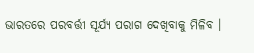ଭାରତରେ ପରବର୍ତ୍ତୀ ସୂର୍ଯ୍ୟ ପରାଗ ଦେଖିବାକୁ ମିଳିବ ।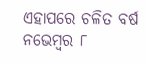ଏହାପରେ ଚଳିତ ବର୍ଷ ନଭେମ୍ବର ୮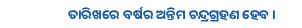ତାରିଖରେ ବର୍ଷର ଅନ୍ତିମ ଚନ୍ଦ୍ରଗ୍ରହଣ ହେବ ।